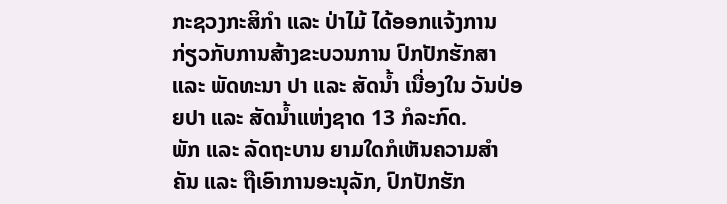ກະຊວງກະສິກຳ ແລະ ປ່າໄມ້ ໄດ້ອອກແຈ້ງການ ກ່ຽວກັບການສ້າງຂະບວນການ ປົກປັກຮັກສາ ແລະ ພັດທະນາ ປາ ແລະ ສັດນ້ຳ ເນື່ອງໃນ ວັນປ່ອຍປາ ແລະ ສັດນ້ຳແຫ່ງຊາດ 13 ກໍລະກົດ.
ພັກ ແລະ ລັດຖະບານ ຍາມໃດກໍເຫັນຄວາມສໍາຄັນ ແລະ ຖືເອົາການອະນຸລັກ, ປົກປັກຮັກ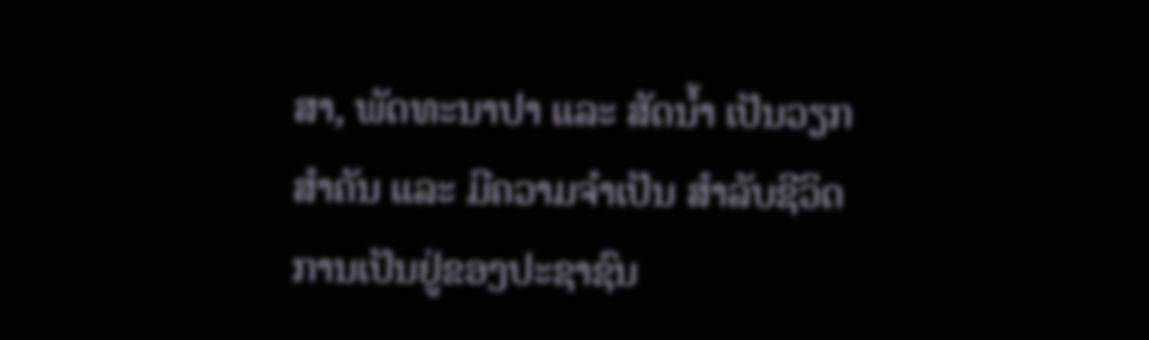ສາ, ພັດທະນາປາ ແລະ ສັດນໍ້າ ເປັນວຽກສໍາຄັນ ແລະ ມີຄວາມຈໍາເປັນ ສໍາລັບຊີວິດການເປັນຢູ່ຂອງປະຊາຊົນ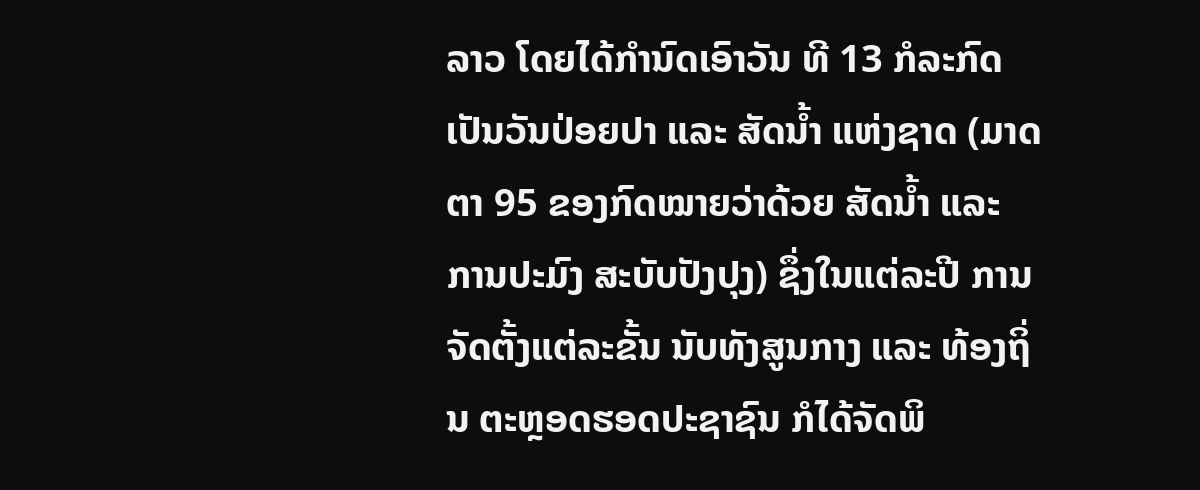ລາວ ໂດຍໄດ້ກຳນົດເອົາວັນ ທີ 13 ກໍລະກົດ ເປັນວັນປ່ອຍປາ ແລະ ສັດນໍ້າ ແຫ່ງຊາດ (ມາດຕາ 95 ຂອງກົດໝາຍວ່າດ້ວຍ ສັດນໍ້າ ແລະ ການປະມົງ ສະບັບປັງປຸງ) ຊຶ່ງໃນແຕ່ລະປີ ການຈັດຕັ້ງແຕ່ລະຂັ້ນ ນັບທັງສູນກາງ ແລະ ທ້ອງຖິ່ນ ຕະຫຼອດຮອດປະຊາຊົນ ກໍໄດ້ຈັດພິ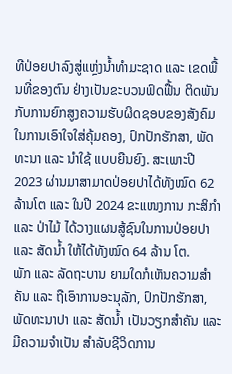ທີປ່ອຍປາລົງສູ່ແຫຼ່ງນໍ້າທຳມະຊາດ ແລະ ເຂດພື້ນທີ່ຂອງຕົນ ຢ່າງເປັນຂະບວນຟົດຟື້ນ ຕິດພັນກັບການຍົກສູງຄວາມຮັບຜິດຊອບຂອງສັງຄົມໃນການເອົາໃຈໃສ່ຄຸ້ມຄອງ, ປົກປັກຮັກສາ, ພັດທະນາ ແລະ ນໍາໃຊ້ ແບບຍືນຍົງ. ສະເພາະປີ 2023 ຜ່ານມາສາມາດປ່ອຍປາໄດ້ທັງໝົດ 62 ລ້ານໂຕ ແລະ ໃນປີ 2024 ຂະແໜງການ ກະສິກຳ ແລະ ປ່າໄມ້ ໄດ້ວາງແຜນສູ້ຊົນໃນການປ່ອຍປາ ແລະ ສັດນໍ້າ ໃຫ້ໄດ້ທັງໝົດ 64 ລ້ານ ໂຕ.
ພັກ ແລະ ລັດຖະບານ ຍາມໃດກໍເຫັນຄວາມສໍາຄັນ ແລະ ຖືເອົາການອະນຸລັກ, ປົກປັກຮັກສາ, ພັດທະນາປາ ແລະ ສັດນໍ້າ ເປັນວຽກສໍາຄັນ ແລະ ມີຄວາມຈໍາເປັນ ສໍາລັບຊີວິດການ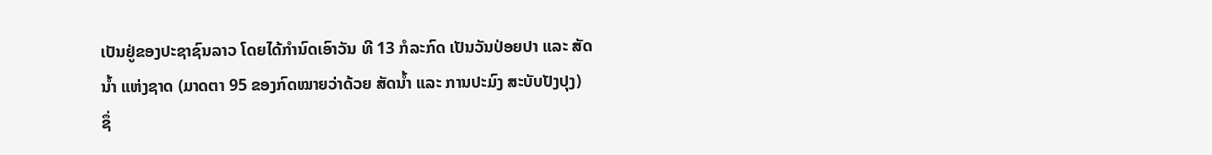ເປັນຢູ່ຂອງປະຊາຊົນລາວ ໂດຍໄດ້ກຳນົດເອົາວັນ ທີ 13 ກໍລະກົດ ເປັນວັນປ່ອຍປາ ແລະ ສັດນໍ້າ ແຫ່ງຊາດ (ມາດຕາ 95 ຂອງກົດໝາຍວ່າດ້ວຍ ສັດນໍ້າ ແລະ ການປະມົງ ສະບັບປັງປຸງ) ຊຶ່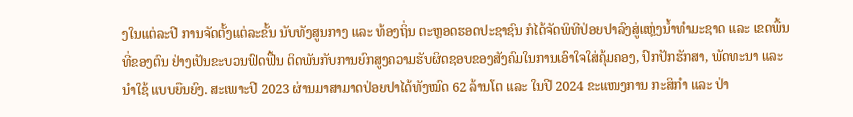ງໃນແຕ່ລະປີ ການຈັດຕັ້ງແຕ່ລະຂັ້ນ ນັບທັງສູນກາງ ແລະ ທ້ອງຖິ່ນ ຕະຫຼອດຮອດປະຊາຊົນ ກໍໄດ້ຈັດພິທີປ່ອຍປາລົງສູ່ແຫຼ່ງນໍ້າທຳມະຊາດ ແລະ ເຂດພື້ນທີ່ຂອງຕົນ ຢ່າງເປັນຂະບວນຟົດຟື້ນ ຕິດພັນກັບການຍົກສູງຄວາມຮັບຜິດຊອບຂອງສັງຄົມໃນການເອົາໃຈໃສ່ຄຸ້ມຄອງ, ປົກປັກຮັກສາ, ພັດທະນາ ແລະ ນໍາໃຊ້ ແບບຍືນຍົງ. ສະເພາະປີ 2023 ຜ່ານມາສາມາດປ່ອຍປາໄດ້ທັງໝົດ 62 ລ້ານໂຕ ແລະ ໃນປີ 2024 ຂະແໜງການ ກະສິກຳ ແລະ ປ່າ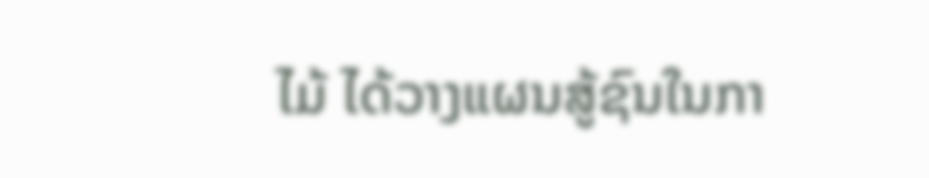ໄມ້ ໄດ້ວາງແຜນສູ້ຊົນໃນກາ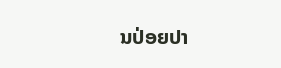ນປ່ອຍປາ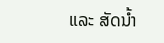ແລະ ສັດນໍ້າ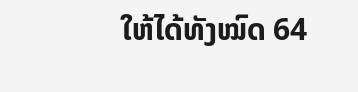ໃຫ້ໄດ້ທັງໝົດ 64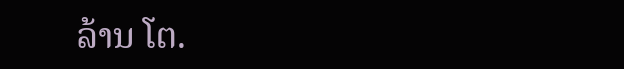ລ້ານ ໂຕ.